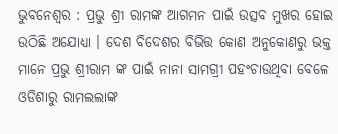ଭୁବନେଶ୍ୱର : ପ୍ରଭୁ ଶ୍ରୀ ରାମଙ୍କ ଆଗମନ ପାଇଁ ଉତ୍ସବ ମୁଖର ହୋଇ ଉଠିଛି ଅଯୋଧ୍ୟା । ଦେଶ ବିଦେଶର ବିଭିତ୍ତ କୋଣ ଅନୁକୋଣରୁ ଭକ୍ତ ମାନେ ପ୍ରଭୁ ଶ୍ରୀରାମ ଙ୍କ ପାଇଁ ନାନା ସାମଗ୍ରୀ ପହଂଚାଉଥିବା ବେଳେ ଓଡିଶାରୁ ରାମଲଲାଙ୍କ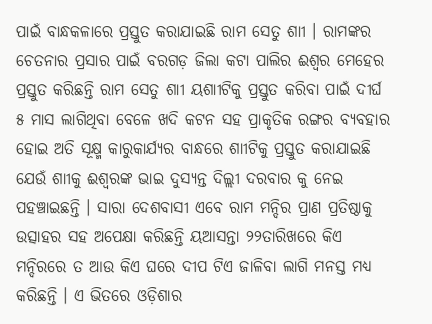ପାଇଁ ବାନ୍ଧକଳାରେ ପ୍ରସ୍ତୁତ କରାଯାଇଛି ରାମ ସେତୁ ଶାୀ । ରାମଙ୍କର ଚେତନାର ପ୍ରସାର ପାଇଁ ବରଗଡ଼ ଜିଲା କଟା ପାଲିର ଈଶ୍ୱର ମେହେର ପ୍ରସ୍ତୁତ କରିଛନ୍ତି ରାମ ସେତୁ ଶାୀ ୟଶାୀଟିକୁ ପ୍ରସ୍ତୁତ କରିବା ପାଇଁ ଦୀର୍ଘ ୫ ମାସ ଲାଗିଥିବା ବେଳେ ଖଦି କଟନ ସହ ପ୍ରାକୃତିକ ରଙ୍ଗର ବ୍ୟବହାର ହୋଇ ଅତି ସୂକ୍ଷ୍ମ କାରୁକାର୍ଯ୍ୟର ବାନ୍ଧରେ ଶାୀଟିକୁ ପ୍ରସ୍ତୁତ କରାଯାଇଛି ଯେଉଁ ଶାୀକୁ ଈଶ୍ୱରଙ୍କ ଭାଇ ଦୁସ୍ୟନ୍ତ ଦିଲ୍ଲୀ ଦରବାର କୁ ନେଇ ପହଞ୍ଚାଇଛନ୍ତି । ସାରା ଦେଶବାସୀ ଏବେ ରାମ ମନ୍ଦିର ପ୍ରାଣ ପ୍ରତିଷ୍ଠାକୁ ଉତ୍ସାହର ସହ ଅପେକ୍ଷା କରିଛନ୍ତି ୟଆସନ୍ତା ୨୨ତାରିଖରେ କିଏ ମନ୍ଦିରରେ ତ ଆଉ କିଏ ଘରେ ଦୀପ ଟିଏ ଜାଳିବା ଲାଗି ମନସ୍ତ ମଧ୍ୟ କରିଛନ୍ତି । ଏ ଭିତରେ ଓଡ଼ିଶାର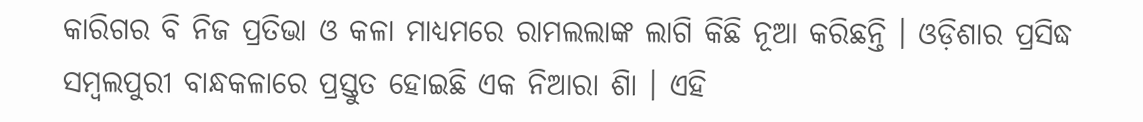କାରିଗର ବି ନିଜ ପ୍ରତିଭା ଓ କଳା ମାଧ୍ୟମରେ ରାମଲଲାଙ୍କ ଲାଗି କିଛି ନୂଆ କରିଛନ୍ତି । ଓଡ଼ିଶାର ପ୍ରସିଦ୍ଧ ସମ୍ବଲପୁରୀ ବାନ୍ଧକଳାରେ ପ୍ରସ୍ତୁତ ହୋଇଛି ଏକ ନିଆରା ଶାି । ଏହି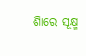ଶାିରେ ସୂକ୍ଷ୍ମ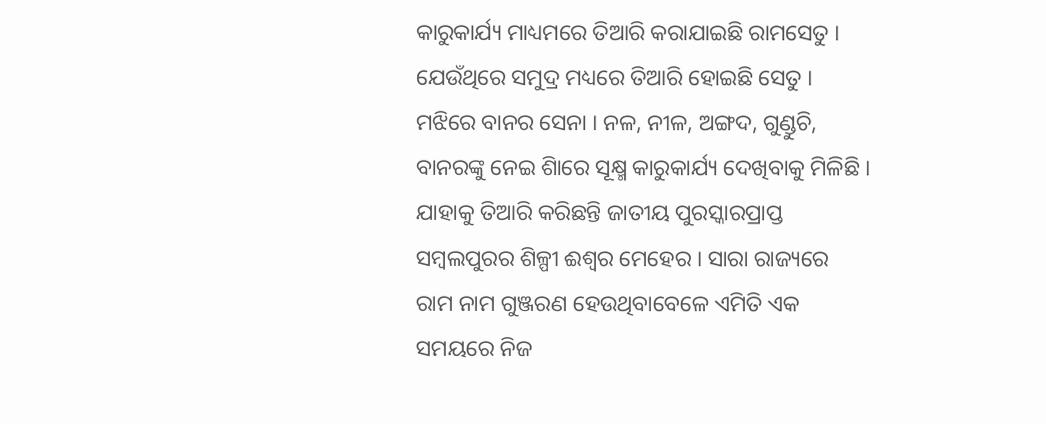କାରୁକାର୍ଯ୍ୟ ମାଧ୍ୟମରେ ତିଆରି କରାଯାଇଛି ରାମସେତୁ । ଯେଉଁଥିରେ ସମୁଦ୍ର ମଧ୍ୟରେ ତିଆରି ହୋଇଛି ସେତୁ । ମଝିରେ ବାନର ସେନା । ନଳ, ନୀଳ, ଅଙ୍ଗଦ, ଗୁଣ୍ଡୁଚି, ବାନରଙ୍କୁ ନେଇ ଶାିରେ ସୂକ୍ଷ୍ମ କାରୁକାର୍ଯ୍ୟ ଦେଖିବାକୁ ମିଳିଛି । ଯାହାକୁ ତିଆରି କରିଛନ୍ତି ଜାତୀୟ ପୁରସ୍କାରପ୍ରାପ୍ତ ସମ୍ବଲପୁରର ଶିଳ୍ପୀ ଈଶ୍ୱର ମେହେର । ସାରା ରାଜ୍ୟରେ ରାମ ନାମ ଗୁଞ୍ଜରଣ ହେଉଥିବାବେଳେ ଏମିତି ଏକ ସମୟରେ ନିଜ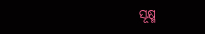ସୂକ୍ଷ୍ମ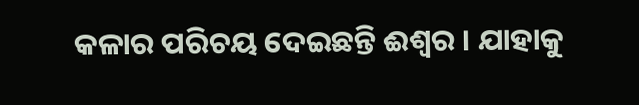କଳାର ପରିଚୟ ଦେଇଛନ୍ତି ଈଶ୍ୱର । ଯାହାକୁ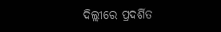ଦିଲ୍ଲୀରେ ପ୍ରଦର୍ଶିତ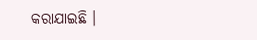କରାଯାଇଛି ।